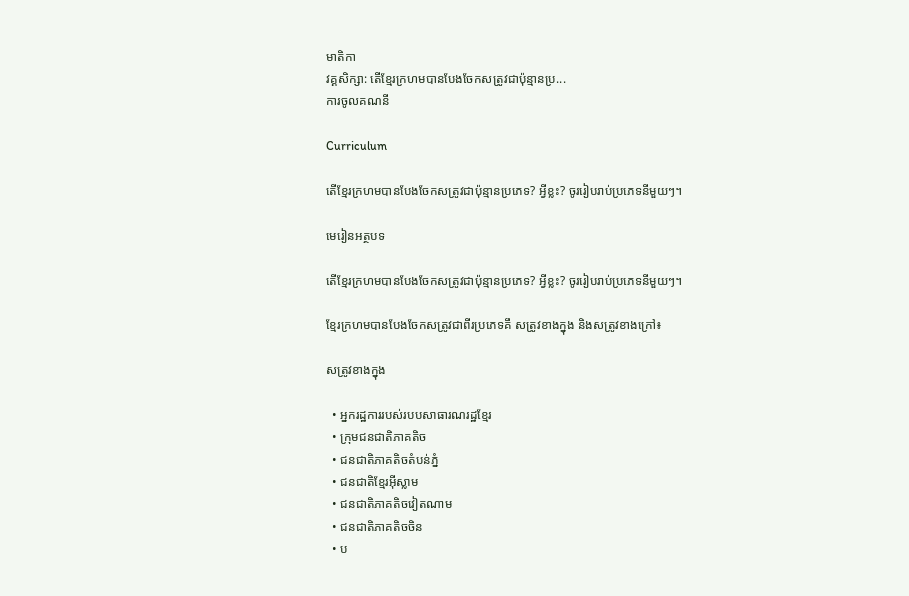មាតិកា
វគ្គសិក្សា: តើខ្មែរក្រហមបានបែងចែកសត្រូវជាប៉ុន្មានប្រ...
ការចូលគណនី

Curriculum

តើខ្មែរក្រហមបានបែងចែកសត្រូវជាប៉ុន្មានប្រភេទ? អ្វីខ្លះ? ចូររៀបរាប់ប្រភេទនីមួយៗ។

មេរៀនអត្ថបទ

តើខ្មែរក្រហមបានបែងចែកសត្រូវជាប៉ុន្មានប្រភេទ? អ្វីខ្លះ? ចូររៀបរាប់ប្រភេទនីមួយៗ។

ខ្មែរក្រហមបានបែងចែកសត្រូវជាពីរប្រភេទគឹ សត្រូវខាងក្នុង និងសត្រូវខាងក្រៅ៖

សត្រូវខាងក្នុង

  • អ្នករដ្ឋការរបស់របបសាធារណរដ្ឋខ្មែរ
  • ក្រុមជនជាតិភាគតិច
  • ជនជាតិភាគតិចតំបន់ភ្នំ
  • ជនជាតិខ្មែរអ៊ីស្លាម
  • ជនជាតិភាគតិចវៀតណាម
  • ជនជាតិភាគតិចចិន
  • ប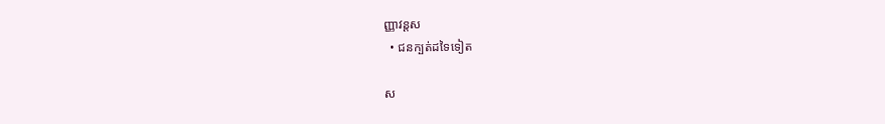ញ្ញាវន្តស
  • ជនក្បត់ដទៃទៀត

ស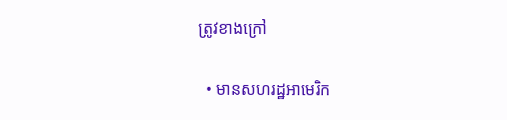ត្រូវខាងក្រៅ

  • មានសហរដ្ឋអាមេរិក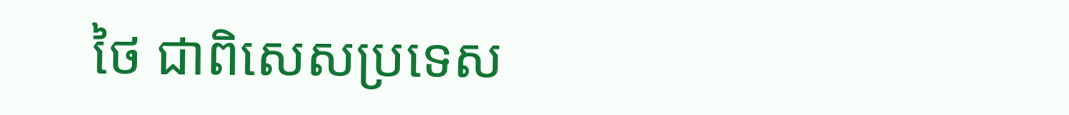ថៃ ជាពិសេសប្រទេស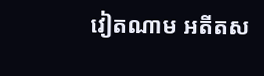វៀតណាម អតីតស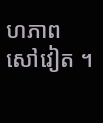ហភាពសៅវៀត ។